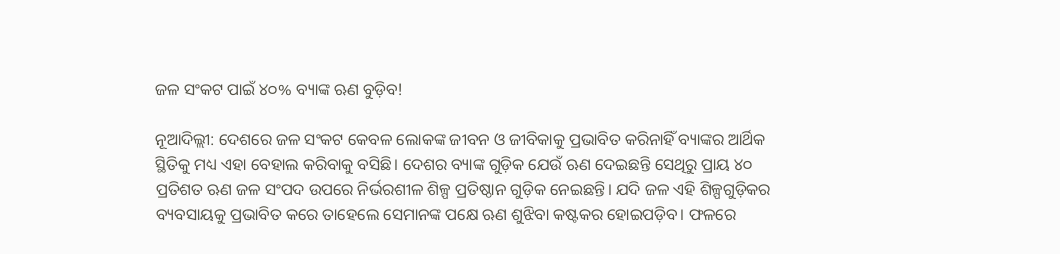ଜଳ ସଂକଟ ପାଇଁ ୪୦% ବ୍ୟାଙ୍କ ଋଣ ବୁଡ଼ିବ!

ନୂଆଦିଲ୍ଲୀ: ଦେଶରେ ଜଳ ସଂକଟ କେବଳ ଲୋକଙ୍କ ଜୀବନ ଓ ଜୀବିକାକୁ ପ୍ରଭାବିତ କରିନାହିଁ ବ୍ୟାଙ୍କର ଆର୍ଥିକ ସ୍ଥିତିକୁ ମଧ୍ୟ ଏହା ବେହାଲ କରିବାକୁ ବସିଛି। ଦେଶର ବ୍ୟାଙ୍କ ଗୁଡ଼ିକ ଯେଉଁ ଋଣ ଦେଇଛନ୍ତି ସେଥିରୁ ପ୍ରାୟ ୪୦ ପ୍ରତିଶତ ଋଣ ଜଳ ସଂପଦ ଉପରେ ନିର୍ଭରଶୀଳ ଶିଳ୍ପ ପ୍ରତିଷ୍ଠାନ ଗୁଡ଼ିକ ନେଇଛନ୍ତି। ଯଦି ଜଳ ଏହି ଶିଳ୍ପଗୁଡ଼ିକର ବ୍ୟବସାୟକୁ ପ୍ରଭାବିତ କରେ ତାହେଲେ ସେମାନଙ୍କ ପକ୍ଷେ ଋଣ ଶୁଝିବା କଷ୍ଟକର ହୋଇପଡ଼ିବ। ଫଳରେ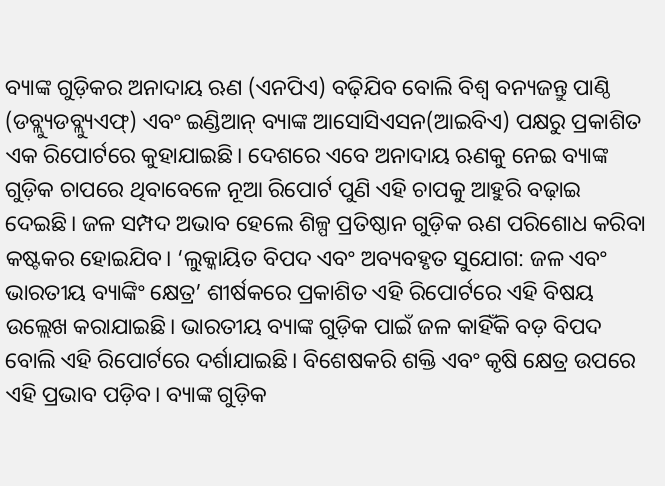ବ୍ୟାଙ୍କ ଗୁଡ଼ିକର ଅନାଦାୟ ଋଣ (ଏନପିଏ) ବଢ଼ିଯିବ ବୋଲି ବିଶ୍ବ ବନ୍ୟଜନ୍ତୁ ପାଣ୍ଠି (ଡବ୍ଲ୍ୟୁଡବ୍ଲ୍ୟୁଏଫ୍) ଏବଂ ଇଣ୍ଡିଆନ୍ ବ୍ୟାଙ୍କ ଆସୋସିଏସନ(ଆଇବିଏ) ପକ୍ଷରୁ ପ୍ରକାଶିତ ଏକ ରିପୋର୍ଟରେ କୁହାଯାଇଛି। ଦେଶରେ ଏବେ ଅନାଦାୟ ଋଣକୁ ନେଇ ବ୍ୟାଙ୍କ ଗୁଡ଼ିକ ଚାପରେ ଥିବାବେଳେ ନୂଆ ରିପୋର୍ଟ ପୁଣି ଏହି ଚାପକୁ ଆହୁରି ବଢ଼ାଇ ଦେଇଛି। ଜଳ ସମ୍ପଦ ଅଭାବ ହେଲେ ଶିଳ୍ପ ପ୍ରତିଷ୍ଠାନ ଗୁଡ଼ିକ ଋଣ ପରିଶୋଧ କରିବା କଷ୍ଟକର ହୋଇଯିବ। ‘ଲୁକ୍କାୟିତ ବିପଦ ଏବଂ ଅବ୍ୟବହୃତ ସୁଯୋଗ: ଜଳ ଏବଂ ଭାରତୀୟ ବ୍ୟାଙ୍କିଂ କ୍ଷେତ୍ର’ ଶୀର୍ଷକରେ ପ୍ରକାଶିତ ଏହି ରିପୋର୍ଟରେ ଏହି ବିଷୟ ଉଲ୍ଲେଖ କରାଯାଇଛି। ଭାରତୀୟ ବ୍ୟାଙ୍କ ଗୁଡ଼ିକ ପାଇଁ ଜଳ କାହିଁକି ବଡ଼ ବିପଦ ବୋଲି ଏହି ରିପୋର୍ଟରେ ଦର୍ଶାଯାଇଛି। ବିଶେଷକରି ଶକ୍ତି ଏବଂ କୃଷି କ୍ଷେତ୍ର ଉପରେ ଏହି ପ୍ରଭାବ ପଡ଼ିବ। ବ୍ୟାଙ୍କ ଗୁଡ଼ିକ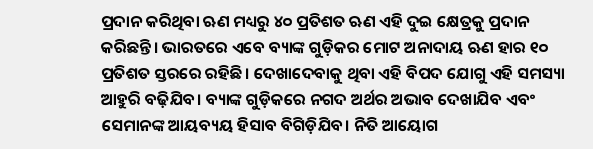ପ୍ରଦାନ କରିଥିବା ଋଣ ମଧ୍ୟରୁ ୪୦ ପ୍ରତିଶତ ଋଣ ଏହି ଦୁଇ କ୍ଷେତ୍ରକୁ ପ୍ରଦାନ କରିଛନ୍ତି। ଭାରତରେ ‌ଏବେ ବ୍ୟାଙ୍କ ଗୁଡ଼ିକର ମୋଟ ଅନାଦାୟ ଋଣ ହାର ୧୦ ପ୍ରତିଶତ ସ୍ତରରେ ରହିଛି। ଦେଖାଦେବାକୁ ଥିବା ଏହି ବିପଦ ଯୋଗୁ ଏହି ସମସ୍ୟା ଆହୁରି ବଢ଼ିଯିବ। ବ୍ୟାଙ୍କ ଗୁଡ଼ିକରେ ନଗଦ ଅର୍ଥର ଅଭାବ ଦେଖାଯିବ ଏବଂ ସେମାନଙ୍କ ଆୟବ୍ୟୟ ହିସାବ ବିଗିଡ଼ିଯିବ। ନିତି ଆୟୋଗ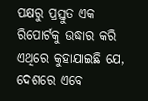ପକ୍ଷରୁ ପ୍ରସ୍ତୁତ ଏକ ରିପୋର୍ଟକୁ ଉଦ୍ଧାର କରି ଏଥିରେ କୁହାଯାଇଛି ଯେ, ଦେଶରେ ଏବେ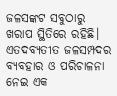ଜଳସଙ୍କଟ ସବୁଠାରୁ ଖରାପ ସ୍ଥିତିରେ ରହିଛି। ଏତଦବ୍ୟତୀତ ଜଳସମ୍ପଦର ବ୍ୟବହାର ଓ ପରିଚାଳନା ନେଇ ଏକ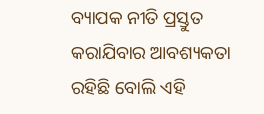ବ୍ୟାପକ ନୀତି ପ୍ରସ୍ତୁତ କରାଯିବାର ଆବଶ୍ୟକତା ରହିଛି ବୋଲି ଏହି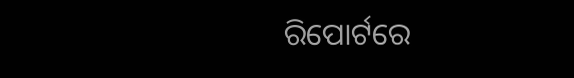ରିପୋର୍ଟରେ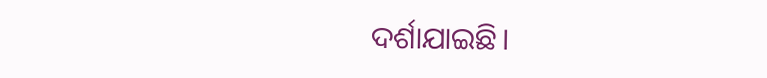ଦର୍ଶାଯାଇଛି।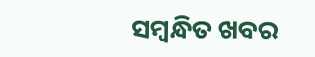ସମ୍ବନ୍ଧିତ ଖବର